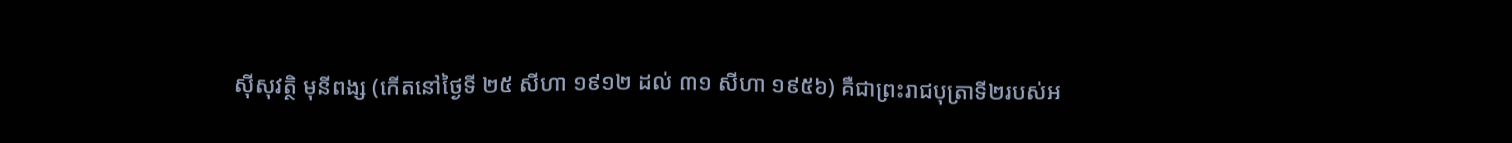ស៊ីសុវត្ថិ មុនីពង្ស (កើតនៅថ្ងៃទី ២៥ សីហា ១៩១២ ដល់ ៣១ សីហា ១៩៥៦) គឺជាព្រះរាជបុត្រាទី២របស់អ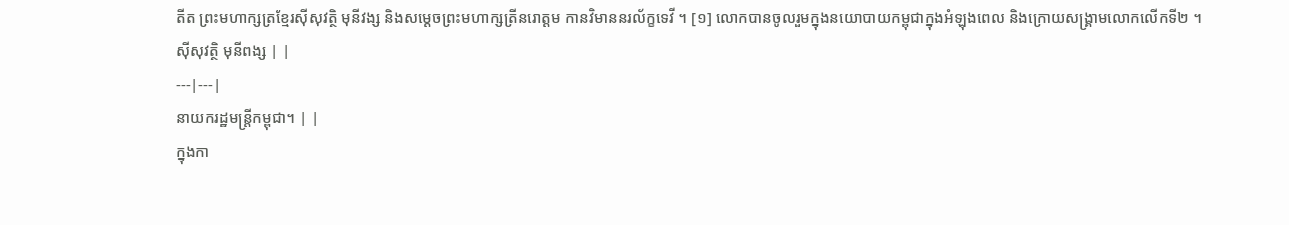តីត ព្រះមហាក្សត្រខ្មែរស៊ីសុវត្ថិ មុនីវង្ស និងសម្ដេចព្រះមហាក្សត្រីនរោត្ដម កានវិមាននរល័ក្ខទេវី ។ [១] លោកបានចូលរួមក្នុងនយោបាយកម្ពុជាក្នុងអំឡុងពេល និងក្រោយសង្គ្រាមលោកលើកទី២ ។
ស៊ីសុវត្ថិ មុនីពង្ស | |
---|---|
នាយករដ្ឋមន្ត្រីកម្ពុជា។ | |
ក្នុងកា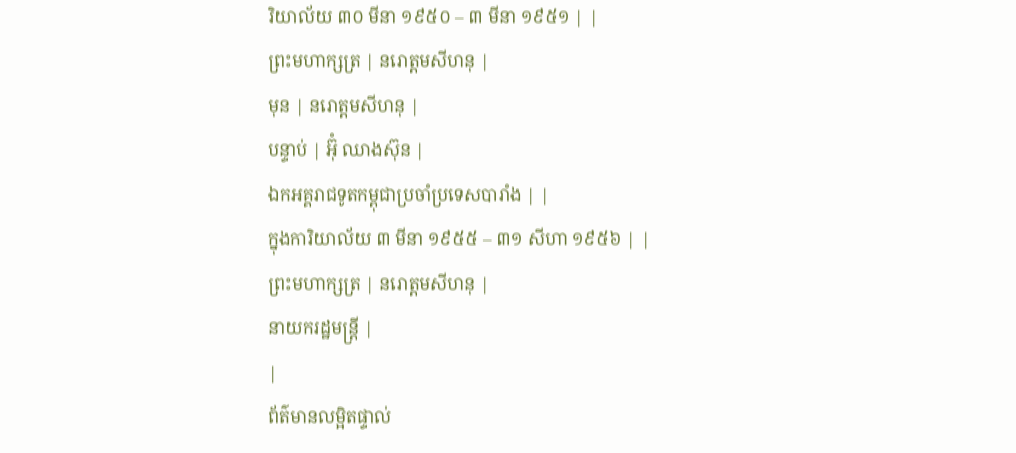រិយាល័យ ៣០ មីនា ១៩៥០ – ៣ មីនា ១៩៥១ | |
ព្រះមហាក្សត្រ | នរោត្តមសីហនុ |
មុន | នរោត្តមសីហនុ |
បន្ទាប់ | អ៊ុំ ឈាងស៊ុន |
ឯកអគ្គរាជទូតកម្ពុជាប្រចាំប្រទេសបារាំង | |
ក្នុងការិយាល័យ ៣ មីនា ១៩៥៥ – ៣១ សីហា ១៩៥៦ | |
ព្រះមហាក្សត្រ | នរោត្តមសីហនុ |
នាយករដ្ឋមន្ត្រី |
|
ព័ត៌មានលម្អិតផ្ទាល់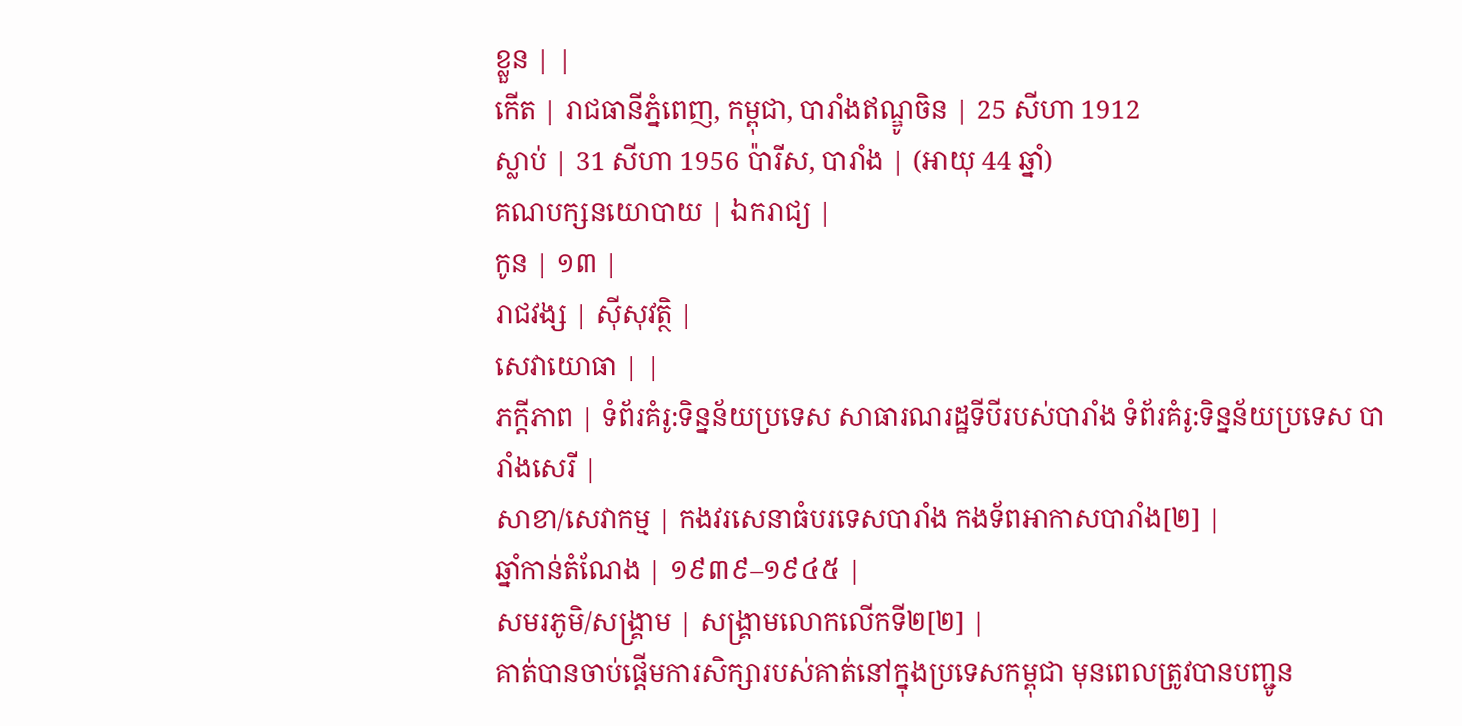ខ្លួន | |
កើត | រាជធានីភ្នំពេញ, កម្ពុជា, បារាំងឥណ្ឌូចិន | 25 សីហា 1912
ស្លាប់ | 31 សីហា 1956 ប៉ារីស, បារាំង | (អាយុ 44 ឆ្នាំ)
គណបក្សនយោបាយ | ឯករាជ្យ |
កូន | ១៣ |
រាជវង្ស | ស៊ីសុវត្ថិ |
សេវាយោធា | |
ភក្ដីភាព | ទំព័រគំរូ:ទិន្នន័យប្រទេស សាធារណរដ្ឋទីបីរបស់បារាំង ទំព័រគំរូ:ទិន្នន័យប្រទេស បារាំងសេរី |
សាខា/សេវាកម្ម | កងវរសេនាធំបរទេសបារាំង កងទ័ពអាកាសបារាំង[២] |
ឆ្នាំកាន់តំណែង | ១៩៣៩–១៩៤៥ |
សមរភូមិ/សង្គ្រាម | សង្គ្រាមលោកលើកទី២[២] |
គាត់បានចាប់ផ្តើមការសិក្សារបស់គាត់នៅក្នុងប្រទេសកម្ពុជា មុនពេលត្រូវបានបញ្ជូន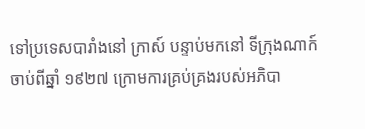ទៅប្រទេសបារាំងនៅ ក្រាស៍ បន្ទាប់មកនៅ ទីក្រុងណាក៍ ចាប់ពីឆ្នាំ ១៩២៧ ក្រោមការគ្រប់គ្រងរបស់អភិបា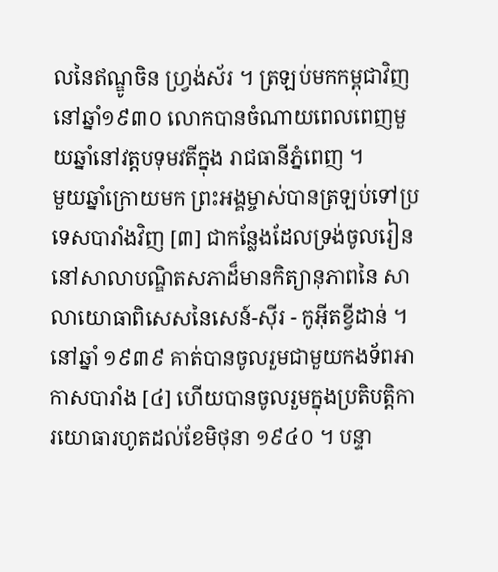លនៃឥណ្ឌូចិន ហ្វ្រង់ស័រ ។ ត្រឡប់មកកម្ពុជាវិញនៅឆ្នាំ១៩៣០ លោកបានចំណាយពេលពេញមួយឆ្នាំនៅវត្តបទុមវតីក្នុង រាជធានីភ្នំពេញ ។
មួយឆ្នាំក្រោយមក ព្រះអង្គម្ចាស់បានត្រឡប់ទៅប្រទេសបារាំងវិញ [៣] ជាកន្លែងដែលទ្រង់ចូលរៀននៅសាលាបណ្ឌិតសភាដ៏មានកិត្យានុភាពនៃ សាលាយោធាពិសេសនៃសេន៍-ស៊ីរ - កូអ៊ីតខ្វីដាន់ ។ នៅឆ្នាំ ១៩៣៩ គាត់បានចូលរួមជាមួយកងទ័ពអាកាសបារាំង [៤] ហើយបានចូលរួមក្នុងប្រតិបត្តិការយោធារហូតដល់ខែមិថុនា ១៩៤០ ។ បន្ទា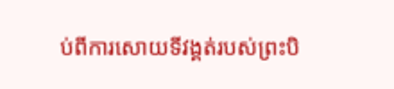ប់ពីការសោយទីវង្គត់របស់ព្រះបិ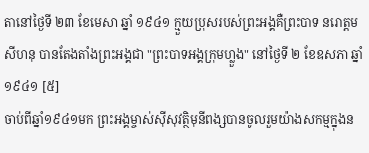តានៅថ្ងៃទី ២៣ ខែមេសា ឆ្នាំ ១៩៤១ ក្មួយប្រុសរបស់ព្រះអង្គគឺព្រះបាទ នរោត្តម សីហនុ បានតែងតាំងព្រះអង្គជា "ព្រះបាទអង្គក្រុមហ្លួង" នៅថ្ងៃទី ២ ខែឧសភា ឆ្នាំ ១៩៤១ [៥]
ចាប់ពីឆ្នាំ១៩៤១មក ព្រះអង្គម្ចាស់ស៊ីសុវត្ថិមុនីពង្សបានចូលរួមយ៉ាងសកម្មក្នុងន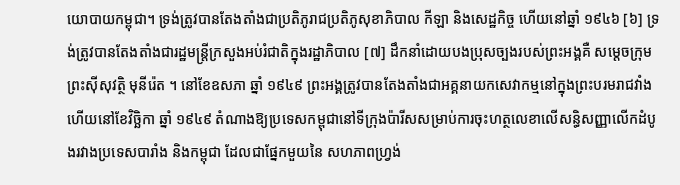យោបាយកម្ពុជា។ ទ្រង់ត្រូវបានតែងតាំងជាប្រតិភូរាជប្រតិភូសុខាភិបាល កីឡា និងសេដ្ឋកិច្ច ហើយនៅឆ្នាំ ១៩៤៦ [៦] ទ្រង់ត្រូវបានតែងតាំងជារដ្ឋមន្ត្រីក្រសួងអប់រំជាតិក្នុងរដ្ឋាភិបាល [៧] ដឹកនាំដោយបងប្រុសច្បងរបស់ព្រះអង្គគឺ សម្តេចក្រុមព្រះស៊ីសុវត្ថិ មុនីរ៉េត ។ នៅខែឧសភា ឆ្នាំ ១៩៤៩ ព្រះអង្គត្រូវបានតែងតាំងជាអគ្គនាយកសេវាកម្មនៅក្នុងព្រះបរមរាជវាំង ហើយនៅខែវិច្ឆិកា ឆ្នាំ ១៩៤៩ តំណាងឱ្យប្រទេសកម្ពុជានៅទីក្រុងប៉ារីសសម្រាប់ការចុះហត្ថលេខាលើសន្ធិសញ្ញាលើកដំបូងរវាងប្រទេសបារាំង និងកម្ពុជា ដែលជាផ្នែកមួយនៃ សហភាពហ្វ្រង់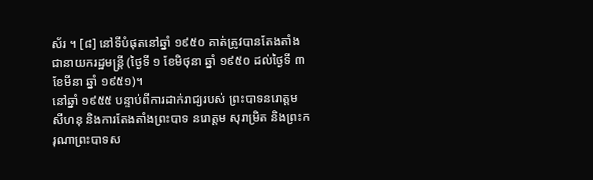ស័រ ។ [៨] នៅទីបំផុតនៅឆ្នាំ ១៩៥០ គាត់ត្រូវបានតែងតាំងជានាយករដ្ឋមន្ត្រី (ថ្ងៃទី ១ ខែមិថុនា ឆ្នាំ ១៩៥០ ដល់ថ្ងៃទី ៣ ខែមីនា ឆ្នាំ ១៩៥១)។
នៅឆ្នាំ ១៩៥៥ បន្ទាប់ពីការដាក់រាជ្យរបស់ ព្រះបាទនរោត្តម សីហនុ និងការតែងតាំងព្រះបាទ នរោត្តម សុរាម្រិត និងព្រះករុណាព្រះបាទស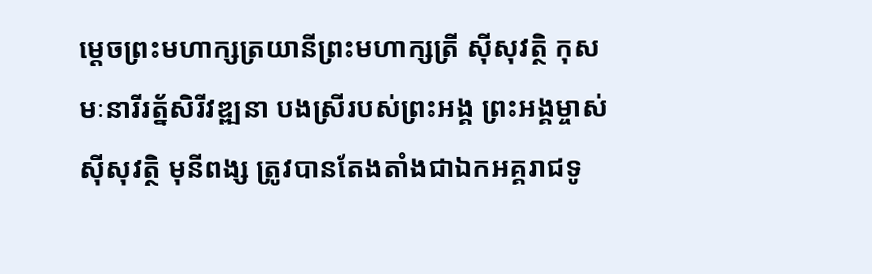ម្តេចព្រះមហាក្សត្រយានីព្រះមហាក្សត្រី ស៊ីសុវត្ថិ កុសមៈនារីរត្ន័សិរីវឌ្ឍនា បងស្រីរបស់ព្រះអង្គ ព្រះអង្គម្ចាស់ស៊ីសុវត្ថិ មុនីពង្ស ត្រូវបានតែងតាំងជាឯកអគ្គរាជទូ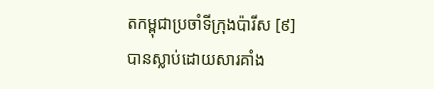តកម្ពុជាប្រចាំទីក្រុងប៉ារីស [៩] បានស្លាប់ដោយសារគាំង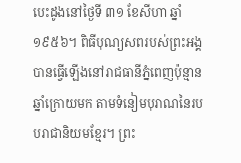បេះដូងនៅថ្ងៃទី ៣១ ខែសីហា ឆ្នាំ ១៩៥៦។ ពិធីបុណ្យសពរបស់ព្រះអង្គបានធ្វើឡើងនៅរាជធានីភ្នំពេញប៉ុន្មានឆ្នាំក្រោយមក តាមទំនៀមបុរាណនៃរបបរាជានិយមខ្មែរ។ ព្រះ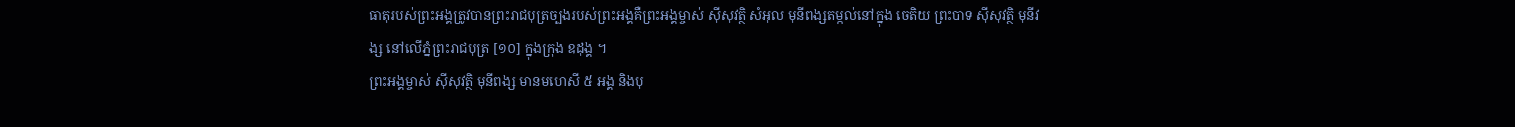ធាតុរបស់ព្រះអង្គត្រូវបានព្រះរាជបុត្រច្បងរបស់ព្រះអង្គគឺព្រះអង្គម្ចាស់ ស៊ីសុវត្ថិ សំអុល មុនីពង្សតម្កល់នៅក្នុង ចេតិយ ព្រះបាទ ស៊ីសុវត្ថិ មុនីវង្ស នៅលើភ្នំព្រះរាជបុត្រ [១០] ក្នុងក្រុង ឧដុង្គ ។
ព្រះអង្គម្ចាស់ ស៊ីសុវត្ថិ មុនីពង្ស មានមហេសី ៥ អង្គ និងបុ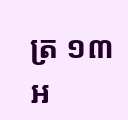ត្រ ១៣ អ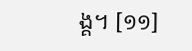ង្គ។ [១១]